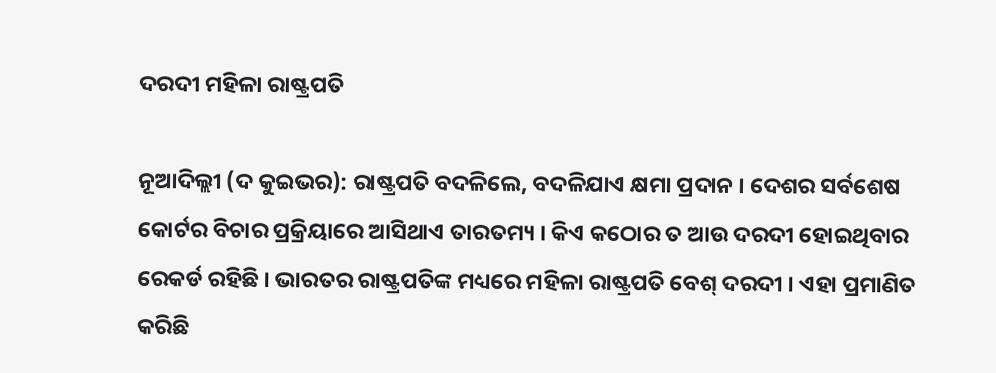ଦରଦୀ ମହିଳା ରାଷ୍ଟ୍ରପତି

ନୂଆଦିଲ୍ଲୀ (ଦ କୁଇଭର): ରାଷ୍ଟ୍ରପତି ବଦଳିଲେ, ବଦଳିଯାଏ କ୍ଷମା ପ୍ରଦାନ । ଦେଶର ସର୍ବଶେଷ କୋର୍ଟର ବିଚାର ପ୍ରକ୍ରିୟାରେ ଆସିଥାଏ ତାରତମ୍ୟ । କିଏ କଠୋର ତ ଆଉ ଦରଦୀ ହୋଇଥିବାର ରେକର୍ଡ ରହିଛି । ଭାରତର ରାଷ୍ଟ୍ରପତିଙ୍କ ମଧ୍ୟରେ ମହିଳା ରାଷ୍ଟ୍ରପତି ବେଶ୍ ଦରଦୀ । ଏହା ପ୍ରମାଣିତ କରିଛି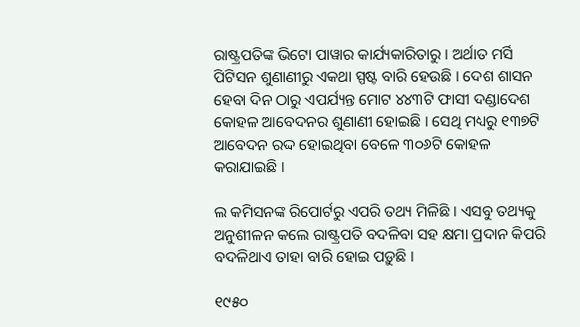ରାଷ୍ଟ୍ରପତିଙ୍କ ଭିଟୋ ପାୱାର କାର୍ଯ୍ୟକାରିତାରୁ । ଅର୍ଥାତ ମର୍ସି ପିଟିସନ ଶୁଣାଣୀରୁ ଏକଥା ସ୍ପଷ୍ଟ ବାରି ହେଉଛି । ଦେଶ ଶାସନ ହେବା ଦିନ ଠାରୁ ଏପର୍ଯ୍ୟନ୍ତ ମୋଟ ୪୪୩ଟି ଫାସୀ ଦଣ୍ଡାଦେଶ କୋହଳ ଆବେଦନର ଶୁଣାଣୀ ହୋଇଛି । ସେଥି ମଧ୍ୟରୁ ୧୩୭ଟି ଆବେଦନ ରଦ୍ଦ ହୋଇଥିବା ବେଳେ ୩୦୬ଟି କୋହଳ କରାଯାଇଛି ।

ଲ କମିସନଙ୍କ ରିପୋର୍ଟରୁ ଏପରି ତଥ୍ୟ ମିଳିଛି । ଏସବୁ ତଥ୍ୟକୁ ଅନୁଶୀଳନ କଲେ ରାଷ୍ଟ୍ରପତି ବଦଳିବା ସହ କ୍ଷମା ପ୍ରଦାନ କିପରି ବଦଳିଥାଏ ତାହା ବାରି ହୋଇ ପଡ଼ୁଛି ।

୧୯୫୦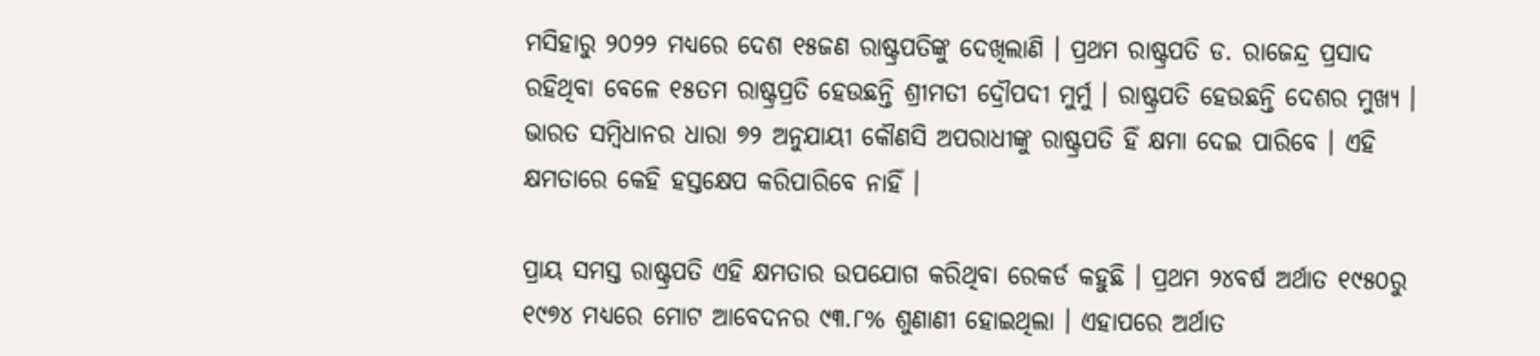ମସିହାରୁ ୨୦୨୨ ମଧ୍ୟରେ ଦେଶ ୧୫ଜଣ ରାଷ୍ଟ୍ରପତିଙ୍କୁ ଦେଖିଲାଣି । ପ୍ରଥମ ରାଷ୍ଟ୍ରପତି ଡ. ରାଜେନ୍ଦ୍ର ପ୍ରସାଦ ରହିଥିବା ବେଳେ ୧୫ତମ ରାଷ୍ଟ୍ରପ୍ରତି ହେଉଛନ୍ତି ଶ୍ରୀମତୀ ଦ୍ରୌପଦୀ ମୁର୍ମୁ । ରାଷ୍ଟ୍ରପତି ହେଉଛନ୍ତି ଦେଶର ମୁଖ୍ୟ । ଭାରତ ସମ୍ବିଧାନର ଧାରା ୭୨ ଅନୁଯାୟୀ କୌଣସି ଅପରାଧୀଙ୍କୁ ରାଷ୍ଟ୍ରପତି ହିଁ କ୍ଷମା ଦେଇ ପାରିବେ । ଏହି କ୍ଷମତାରେ କେହି ହସ୍ତକ୍ଷେପ କରିପାରିବେ ନାହିଁ ।

ପ୍ରାୟ ସମସ୍ତ ରାଷ୍ଟ୍ରପତି ଏହି କ୍ଷମତାର ଉପଯୋଗ କରିଥିବା ରେକର୍ଡ କହୁଛି । ପ୍ରଥମ ୨୪ବର୍ଷ ଅର୍ଥାତ ୧୯୫୦ରୁ ୧୯୭୪ ମଧ୍ୟରେ ମୋଟ ଆବେଦନର ୯୩.୮% ଶୁଣାଣୀ ହୋଇଥିଲା । ଏହାପରେ ଅର୍ଥାତ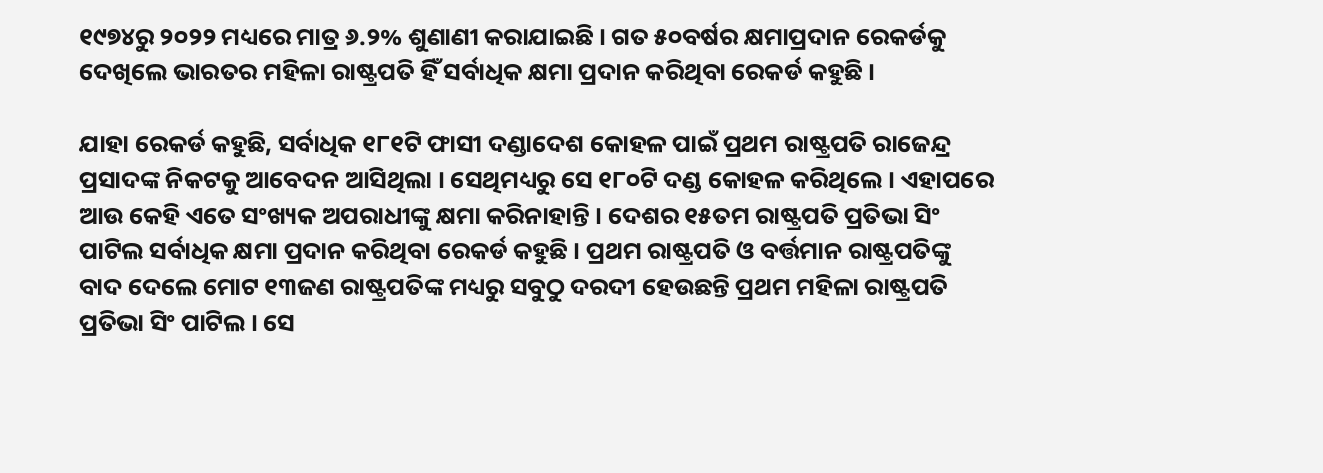୧୯୭୪ରୁ ୨୦୨୨ ମଧ୍ୟରେ ମାତ୍ର ୬.୨% ଶୁଣାଣୀ କରାଯାଇଛି । ଗତ ୫୦ବର୍ଷର କ୍ଷମାପ୍ରଦାନ ରେକର୍ଡକୁ ଦେଖିଲେ ଭାରତର ମହିଳା ରାଷ୍ଟ୍ରପତି ହିଁ ସର୍ବାଧିକ କ୍ଷମା ପ୍ରଦାନ କରିଥିବା ରେକର୍ଡ କହୁଛି ।

ଯାହା ରେକର୍ଡ କହୁଛି, ସର୍ବାଧିକ ୧୮୧ଟି ଫାସୀ ଦଣ୍ଡାଦେଶ କୋହଳ ପାଇଁ ପ୍ରଥମ ରାଷ୍ଟ୍ରପତି ରାଜେନ୍ଦ୍ର ପ୍ରସାଦଙ୍କ ନିକଟକୁ ଆବେଦନ ଆସିଥିଲା । ସେଥିମଧ୍ୟରୁ ସେ ୧୮୦ଟି ଦଣ୍ଡ କୋହଳ କରିଥିଲେ । ଏହାପରେ ଆଉ କେହି ଏତେ ସଂଖ୍ୟକ ଅପରାଧୀଙ୍କୁ କ୍ଷମା କରିନାହାନ୍ତି । ଦେଶର ୧୫ତମ ରାଷ୍ଟ୍ରପତି ପ୍ରତିଭା ସିଂ ପାଟିଲ ସର୍ବାଧିକ କ୍ଷମା ପ୍ରଦାନ କରିଥିବା ରେକର୍ଡ କହୁଛି । ପ୍ରଥମ ରାଷ୍ଟ୍ରପତି ଓ ବର୍ତ୍ତମାନ ରାଷ୍ଟ୍ରପତିଙ୍କୁ ବାଦ ଦେଲେ ମୋଟ ୧୩ଜଣ ରାଷ୍ଟ୍ରପତିଙ୍କ ମଧ୍ୟରୁ ସବୁଠୁ ଦରଦୀ ହେଉଛନ୍ତି ପ୍ରଥମ ମହିଳା ରାଷ୍ଟ୍ରପତି ପ୍ରତିଭା ସିଂ ପାଟିଲ । ସେ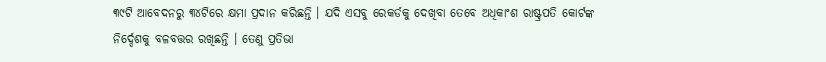୩୯ଟି ଆବେଦନରୁ ୩୪ଟିରେ କ୍ଷମା ପ୍ରଦାନ କରିଛନ୍ତି । ଯଦି ଏସବୁ ରେକର୍ଡକୁ ଦେଖିବା ତେବେ ଅଧିକାଂଶ ରାଷ୍ଟ୍ରପତି କୋର୍ଟଙ୍କ ନିର୍ଦ୍ଦେଶକୁ ବଳବତ୍ତର ରଖିଛନ୍ତି । ତେଣୁ ପ୍ରତିଭା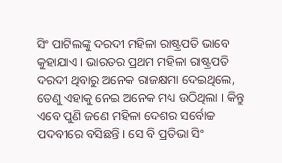ସିଂ ପାଟିଲଙ୍କୁ ଦରଦୀ ମହିଳା ରାଷ୍ଟ୍ରପତି ଭାବେ କୁହାଯାଏ । ଭାରତର ପ୍ରଥମ ମହିଳା ରାଷ୍ଟ୍ରପତି ଦରଦୀ ଥିବାରୁ ଅନେକ ରାଜକ୍ଷମା ଦେଇଥିଲେ, ତେଣୁ ଏହାକୁ ନେଇ ଅନେକ ମଧ୍ୟ ଉଠିଥିଲା । କିନ୍ତୁ ଏବେ ପୁଣି ଜଣେ ମହିଳା ଦେଶର ସର୍ବୋଚ୍ଚ ପଦବୀରେ ବସିଛନ୍ତି । ସେ ବି ପ୍ରତିଭା ସିଂ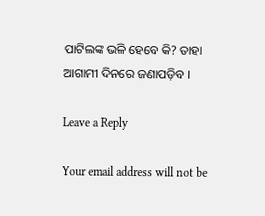ପାଟିଲଙ୍କ ଭଳି ହେବେ କି? ତାହା ଆଗାମୀ ଦିନରେ ଜଣାପଡ଼ିବ ।

Leave a Reply

Your email address will not be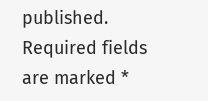published. Required fields are marked *